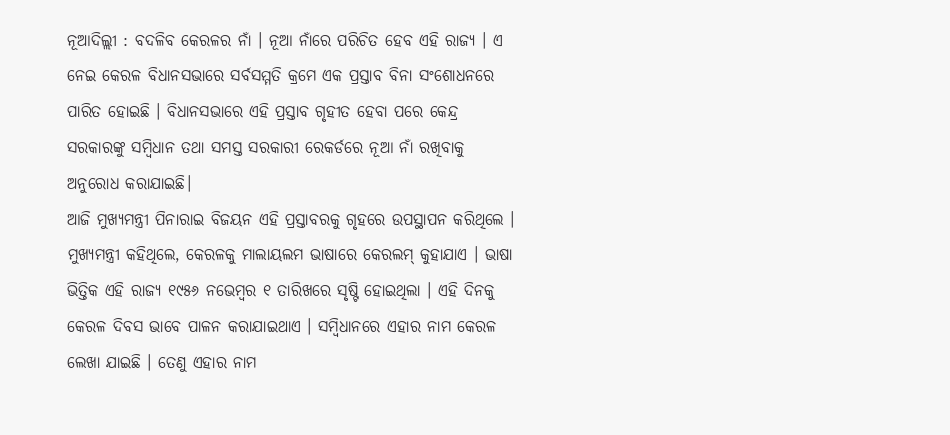ନୂଆଦିଲ୍ଲୀ : ବଦଳିବ କେରଳର ନାଁ । ନୂଆ ନାଁରେ ପରିଚିତ ହେବ ଏହି ରାଜ୍ୟ । ଏ ନେଇ କେରଳ ବିଧାନସଭାରେ ସର୍ବସମ୍ମତି କ୍ରମେ ଏକ ପ୍ରସ୍ତାବ ବିନା ସଂଶୋଧନରେ ପାରିତ ହୋଇଛି । ବିଧାନସଭାରେ ଏହି ପ୍ରସ୍ତାବ ଗୃହୀତ ହେବା ପରେ କେନ୍ଦ୍ର ସରକାରଙ୍କୁ ସମ୍ବିଧାନ ତଥା ସମସ୍ତ ସରକାରୀ ରେକର୍ଡରେ ନୂଆ ନାଁ ରଖିବାକୁ ଅନୁରୋଧ କରାଯାଇଛି।
ଆଜି ମୁଖ୍ୟମନ୍ତ୍ରୀ ପିନାରାଇ ବିଜୟନ ଏହି ପ୍ରସ୍ତାବରକୁ ଗୃହରେ ଉପସ୍ଥାପନ କରିଥିଲେ । ମୁଖ୍ୟମନ୍ତ୍ରୀ କହିଥିଲେ, କେରଳକୁ ମାଲାୟଲମ ଭାଷାରେ କେରଲମ୍ କୁହାଯାଏ । ଭାଷା ଭିତ୍ତିକ ଏହି ରାଜ୍ୟ ୧୯୫୬ ନଭେମ୍ବର ୧ ତାରିଖରେ ସୃଷ୍ଟି ହୋଇଥିଲା । ଏହି ଦିନକୁ କେରଳ ଦିବସ ଭାବେ ପାଳନ କରାଯାଇଥାଏ । ସମ୍ବିଧାନରେ ଏହାର ନାମ କେରଳ ଲେଖା ଯାଇଛି । ତେଣୁ ଏହାର ନାମ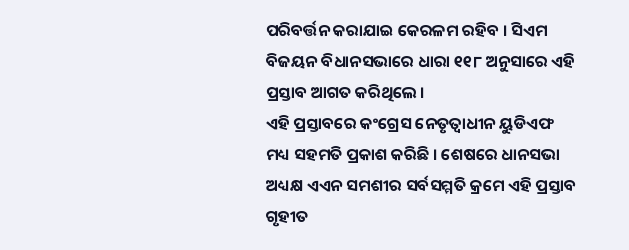ପରିବର୍ତ୍ତନ କରାଯାଇ କେରଳମ ରହିବ । ସିଏମ ବିଜୟନ ବିଧାନସଭାରେ ଧାରା ୧୧୮ ଅନୁସାରେ ଏହି ପ୍ରସ୍ତାବ ଆଗତ କରିଥିଲେ ।
ଏହି ପ୍ରସ୍ତାବରେ କଂଗ୍ରେସ ନେତୃତ୍ୱାଧୀନ ୟୁଡିଏଫ ମଧ୍ୟ ସହମତି ପ୍ରକାଶ କରିଛି । ଶେଷରେ ଧାନସଭା ଅଧ୍ୟକ୍ଷ ଏଏନ ସମଶୀର ସର୍ବସମ୍ମତି କ୍ରମେ ଏହି ପ୍ରସ୍ତାବ ଗୃହୀତ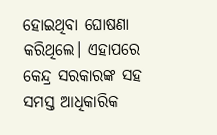ହୋଇଥିବା ଘୋଷଣା କରିଥିଲେ। ଏହାପରେ କେନ୍ଦ୍ର ସରକାରଙ୍କ ସହ ସମସ୍ତ ଆଧିକାରିକ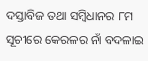ଦସ୍ତାବିଜ ତଥା ସମ୍ବିଧାନର ୮ମ ସୂଚୀରେ କେରଳର ନାଁ ବଦଳାଇ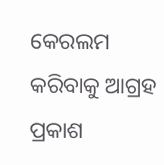କେରଲମ କରିବାକୁ ଆଗ୍ରହ ପ୍ରକାଶ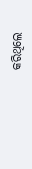କରିଥିଲେ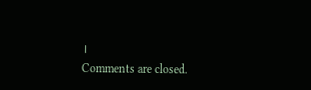।
Comments are closed.